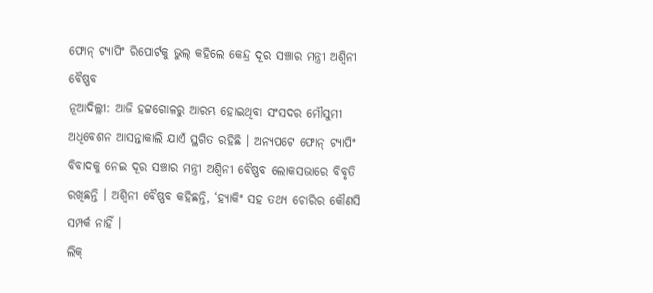ଫୋନ୍ ଟ୍ୟାପିଂ ରିପୋର୍ଟକୁ ଭୁଲ୍ କହିଲେ କେନ୍ଦ୍ର ଦୂର ସଞ୍ଚାର ମନ୍ତ୍ରୀ ଅଶ୍ୱିନୀ ବୈଷ୍ଣବ
ନୂଆଦିଲ୍ଲୀ: ଆଜି ହଟ୍ଟଗୋଳରୁ ଆରମ୍ଭ ହୋଇଥିବା ସଂସଦର ମୌସୁମୀ ଅଧିବେଶନ ଆସନ୍ତାକାଲି ଯାଏଁ ସ୍ଥଗିତ ରହିଛି । ଅନ୍ୟପଟେ ଫୋନ୍ ଟ୍ୟାପିଂ ବିବାଦକୁ ନେଇ ଦୂର ସଞ୍ଚାର ମନ୍ତ୍ରୀ ଅଶ୍ୱିନୀ ବୈଷ୍ଣବ ଲୋକସଭାରେ ବିବୃତି ରଖିଛନ୍ତି । ଅଶ୍ୱିନୀ ବୈଷ୍ଣବ କହିଛନ୍ତି, ‘ହ୍ୟାକିଂ ସହ ତଥ୍ୟ ଚୋରିର କୌଣସି ସମ୍ପର୍କ ନାହିଁ ।
ଲିକ୍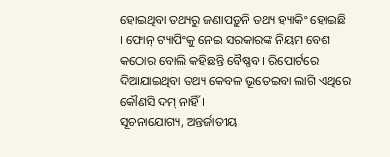ହୋଇଥିବା ତଥ୍ୟରୁ ଜଣାପଡ଼ୁନି ତଥ୍ୟ ହ୍ୟାକିଂ ହୋଇଛି । ଫୋନ୍ ଟ୍ୟାପିଂକୁ ନେଇ ସରକାରଙ୍କ ନିୟମ ବେଶ କଠୋର ବୋଲି କହିଛନ୍ତି ବୈଷ୍ଣବ । ରିପୋର୍ଟରେ ଦିଆଯାଇଥିବା ତଥ୍ୟ କେବଳ ଭୂତେଇବା ଲାଗି ଏଥିରେ କୌଣସି ଦମ୍ ନାହିଁ ।
ସୂଚନାଯୋଗ୍ୟ, ଅନ୍ତର୍ଜାତୀୟ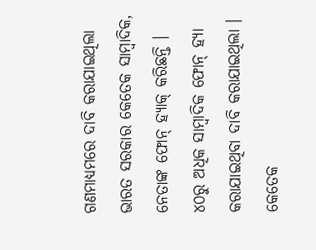ଗଣମାଧ୍ୟମରେ ଦାବି କରାଯାଇଥିଲା ଭାରତ ସରକାର କେତେକ ସାମ୍ବାଦିକ, ନେତାଙ୍କ ଫୋନ୍ ହ୍ୟାକ୍ କରିଛନ୍ତି । ୪୦ରୁ ଅଧିକ ସାମ୍ବାଦିକ ଫୋନ୍ ହ୍ୟା କରାଯାଇଥିବା ଦାବି କରାଯାଇଥିଲା । କେତେକ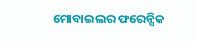ମୋବାଇଲର ଫରେନ୍ସିକ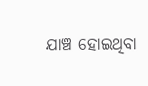ଯାଞ୍ଚ ହୋଇଥିବା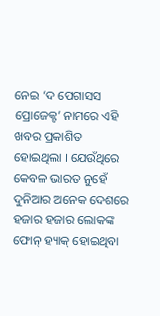ନେଇ ‘ଦ ପେଗାସସ ପ୍ରୋଜେକ୍ଟ’ ନାମରେ ଏହି ଖବର ପ୍ରକାଶିତ ହୋଇଥିଲା । ଯେଉଁଥିରେ କେବଳ ଭାରତ ନୁହେଁ ଦୁନିଆର ଅନେକ ଦେଶରେ ହଜାର ହଜାର ଲୋକଙ୍କ ଫୋନ୍ ହ୍ୟାକ୍ ହୋଇଥିବା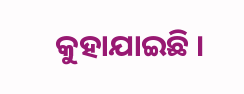କୁହାଯାଇଛି ।